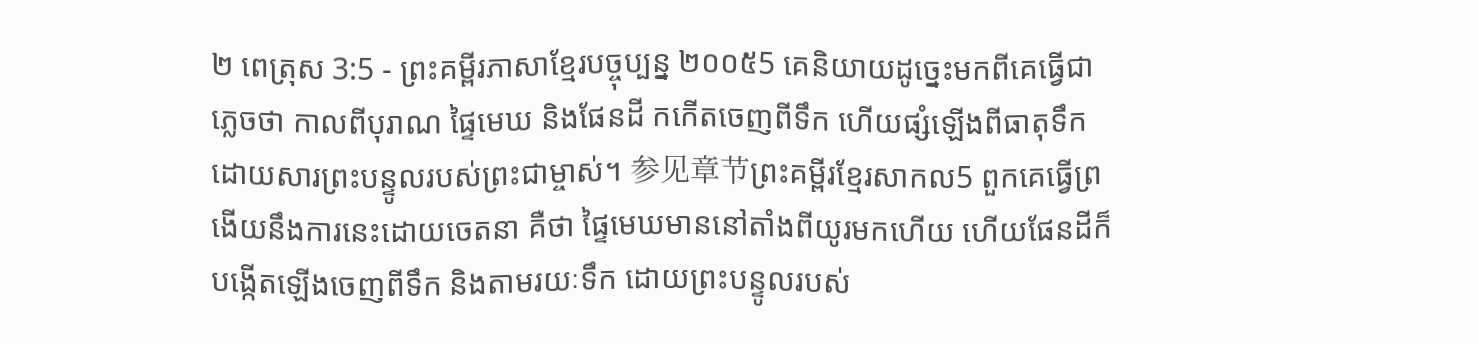២ ពេត្រុស 3:5 - ព្រះគម្ពីរភាសាខ្មែរបច្ចុប្បន្ន ២០០៥5 គេនិយាយដូច្នេះមកពីគេធ្វើជាភ្លេចថា កាលពីបុរាណ ផ្ទៃមេឃ និងផែនដី កកើតចេញពីទឹក ហើយផ្សំឡើងពីធាតុទឹក ដោយសារព្រះបន្ទូលរបស់ព្រះជាម្ចាស់។ 参见章节ព្រះគម្ពីរខ្មែរសាកល5 ពួកគេធ្វើព្រងើយនឹងការនេះដោយចេតនា គឺថា ផ្ទៃមេឃមាននៅតាំងពីយូរមកហើយ ហើយផែនដីក៏បង្កើតឡើងចេញពីទឹក និងតាមរយៈទឹក ដោយព្រះបន្ទូលរបស់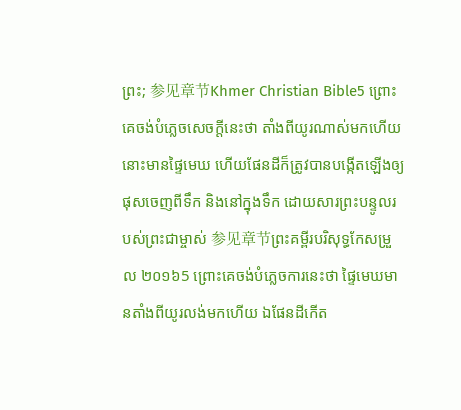ព្រះ; 参见章节Khmer Christian Bible5 ព្រោះគេចង់បំភ្លេចសេចក្ដីនេះថា តាំងពីយូរណាស់មកហើយ នោះមានផ្ទៃមេឃ ហើយផែនដីក៏ត្រូវបានបង្កើតឡើងឲ្យផុសចេញពីទឹក និងនៅក្នុងទឹក ដោយសារព្រះបន្ទូលរបស់ព្រះជាម្ចាស់ 参见章节ព្រះគម្ពីរបរិសុទ្ធកែសម្រួល ២០១៦5 ព្រោះគេចង់បំភ្លេចការនេះថា ផ្ទៃមេឃមានតាំងពីយូរលង់មកហើយ ឯផែនដីកើត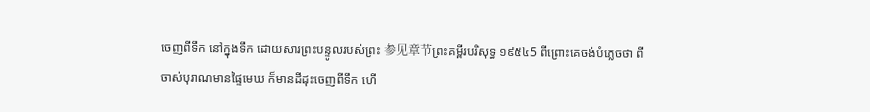ចេញពីទឹក នៅក្នុងទឹក ដោយសារព្រះបន្ទូលរបស់ព្រះ 参见章节ព្រះគម្ពីរបរិសុទ្ធ ១៩៥៤5 ពីព្រោះគេចង់បំភ្លេចថា ពីចាស់បុរាណមានផ្ទៃមេឃ ក៏មានដីដុះចេញពីទឹក ហើ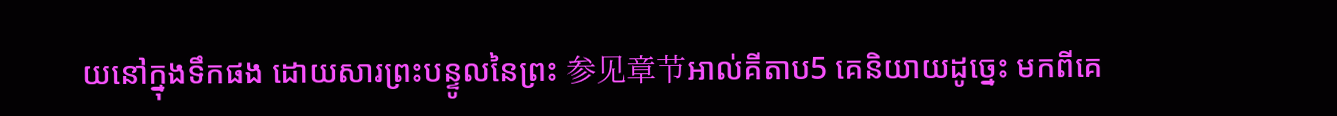យនៅក្នុងទឹកផង ដោយសារព្រះបន្ទូលនៃព្រះ 参见章节អាល់គីតាប5 គេនិយាយដូច្នេះ មកពីគេ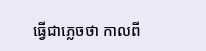ធ្វើជាភ្លេចថា កាលពី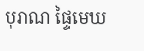បុរាណ ផ្ទៃមេឃ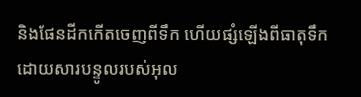និងផែនដីកកើតចេញពីទឹក ហើយផ្សំឡើងពីធាតុទឹក ដោយសារបន្ទូលរបស់អុល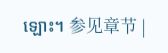ឡោះ។ 参见章节 |